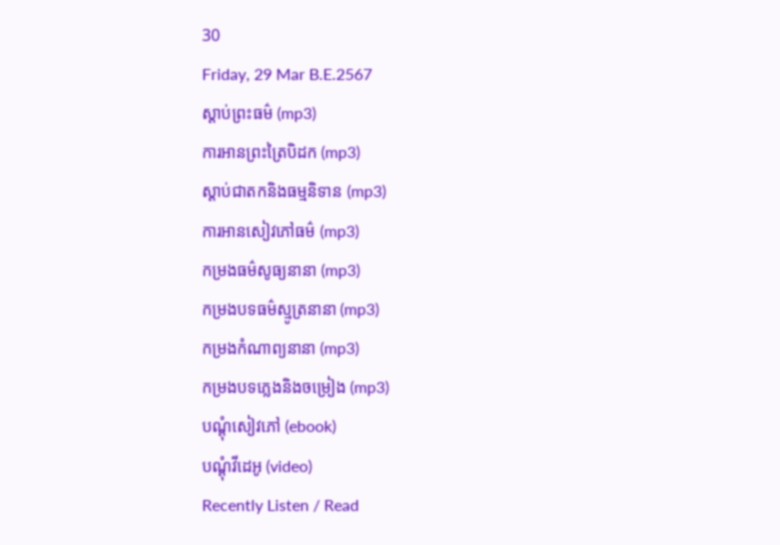30
Friday, 29 Mar B.E.2567
ស្តាប់ព្រះធម៌ (mp3)
ការអានព្រះត្រៃបិដក (mp3)
ស្តាប់ជាតកនិងធម្មនិទាន (mp3)
ការអានសៀវភៅធម៌ (mp3)
កម្រងធម៌សូធ្យនានា (mp3)
កម្រងបទធម៌ស្មូត្រនានា (mp3)
កម្រងកំណាព្យនានា (mp3)
កម្រងបទភ្លេងនិងចម្រៀង (mp3)
បណ្តុំសៀវភៅ (ebook)
បណ្តុំវីដេអូ (video)
Recently Listen / Read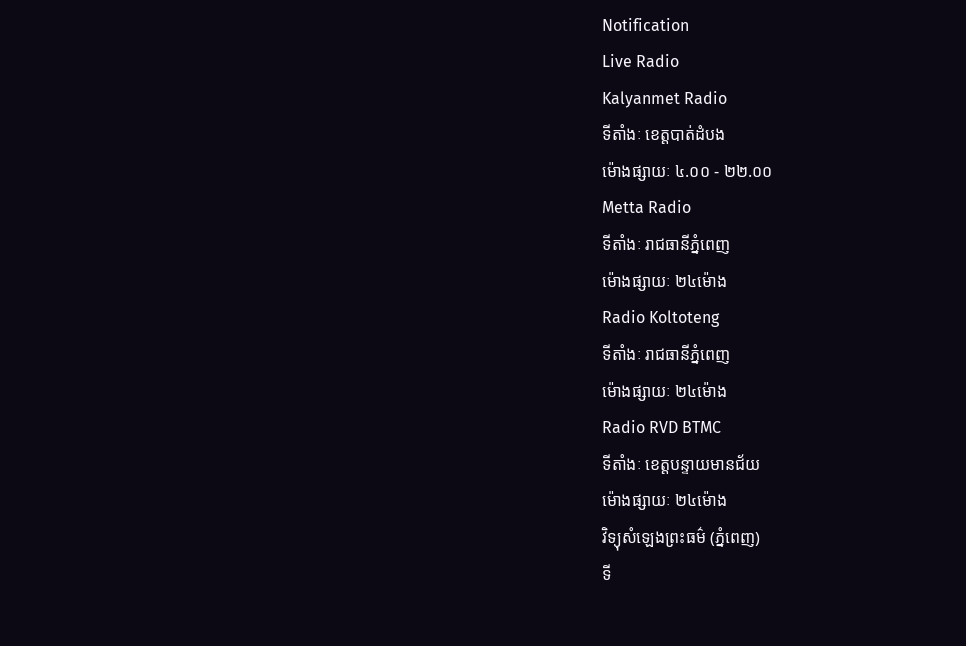Notification
Live Radio
Kalyanmet Radio
ទីតាំងៈ ខេត្តបាត់ដំបង
ម៉ោងផ្សាយៈ ៤.០០ - ២២.០០
Metta Radio
ទីតាំងៈ រាជធានីភ្នំពេញ
ម៉ោងផ្សាយៈ ២៤ម៉ោង
Radio Koltoteng
ទីតាំងៈ រាជធានីភ្នំពេញ
ម៉ោងផ្សាយៈ ២៤ម៉ោង
Radio RVD BTMC
ទីតាំងៈ ខេត្តបន្ទាយមានជ័យ
ម៉ោងផ្សាយៈ ២៤ម៉ោង
វិទ្យុសំឡេងព្រះធម៌ (ភ្នំពេញ)
ទី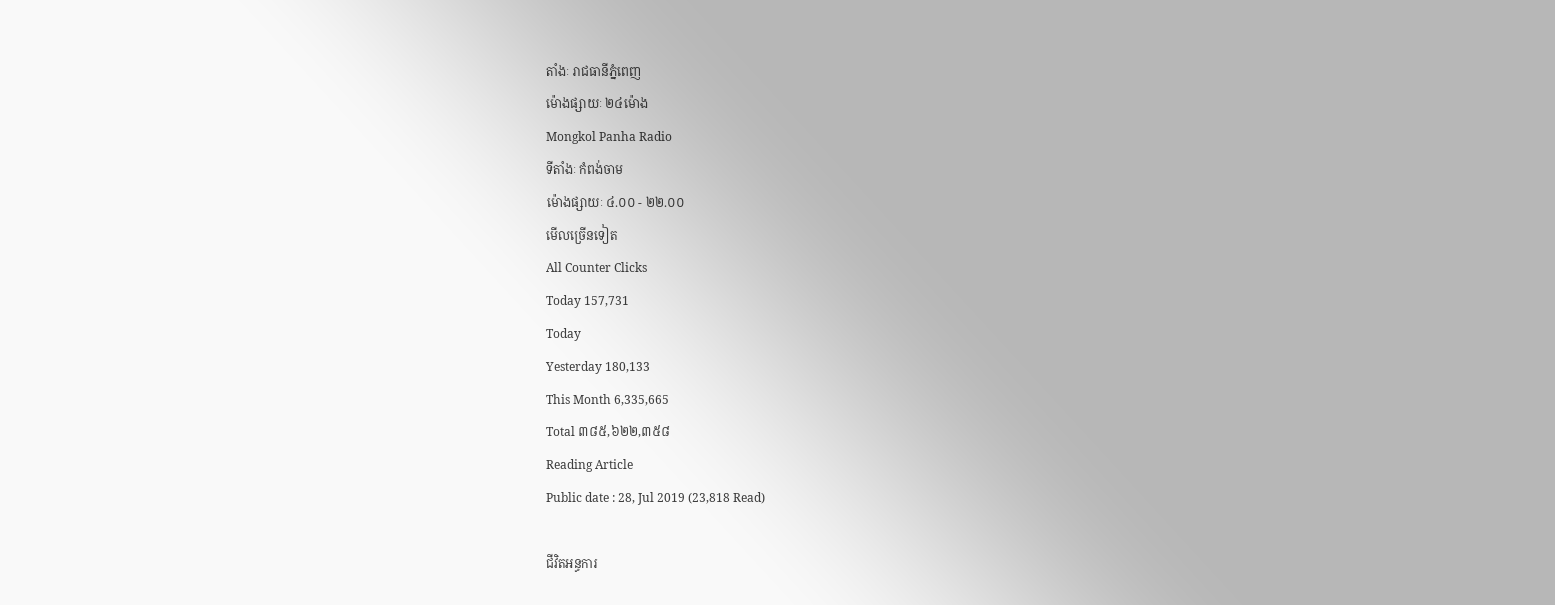តាំងៈ រាជធានីភ្នំពេញ
ម៉ោងផ្សាយៈ ២៤ម៉ោង
Mongkol Panha Radio
ទីតាំងៈ កំពង់ចាម
ម៉ោងផ្សាយៈ ៤.០០ - ២២.០០
មើលច្រើនទៀត
All Counter Clicks
Today 157,731
Today
Yesterday 180,133
This Month 6,335,665
Total ៣៨៥,៦២២,៣៥៨
Reading Article
Public date : 28, Jul 2019 (23,818 Read)

ជីវិតអន្ធការ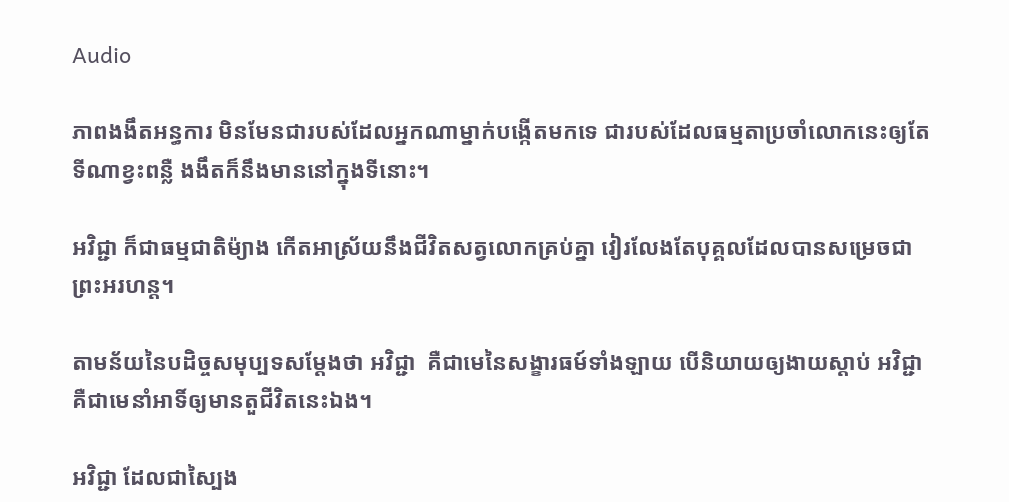Audio

ភាពងងឹតអន្ធការ មិនមែនជារបស់ដែលអ្នកណាម្នាក់បង្កើតមកទេ ជារបស់ដែលធម្មតាប្រចាំលោកនេះឲ្យតែទីណាខ្វះពន្លឺ ងងឹតក៏នឹងមាននៅក្នុងទីនោះ។

អវិជ្ជា ក៏ជាធម្មជាតិម៉្យាង កើតអាស្រ័យនឹងជីវិតសត្វលោកគ្រប់គ្នា វៀរលែងតែបុគ្គលដែលបានសម្រេចជាព្រះអរហន្ត។

តាមន័យនៃបដិច្ចសមុប្បទសម្ដែងថា អវិជ្ជា  គឺជាមេនៃសង្ខារធម៍ទាំងឡាយ បើនិយាយឲ្យងាយស្ដាប់ អវិជ្ជា គឺជាមេនាំអាទិ៍ឲ្យមានតួជីវិតនេះឯង។

អវិជ្ជា ដែលជាស្បៃង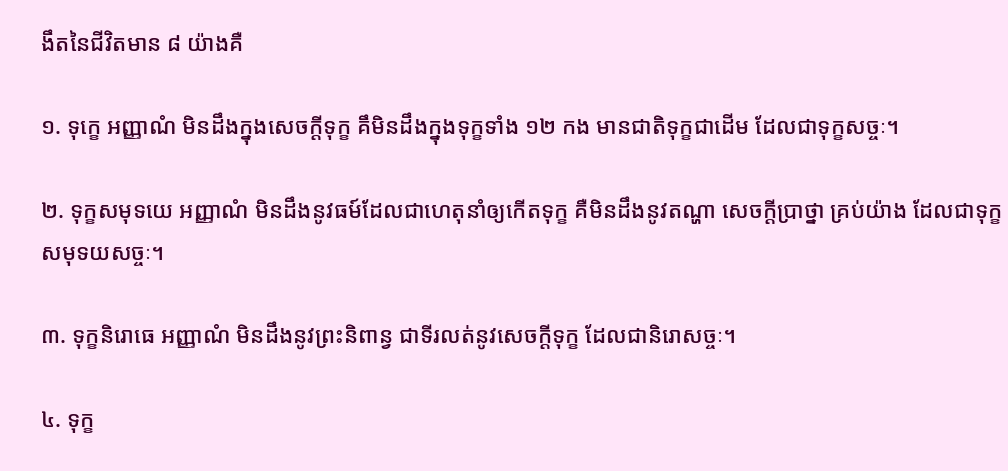ងឹតនៃជីវិតមាន ៨ យ៉ាងគឺ

១. ទុក្ខេ អញ្ញាណំ មិនដឹងក្នុងសេចក្ដីទុក្ខ គឹមិនដឹងក្នុងទុក្ខទាំង ១២ កង មានជាតិទុក្ខជាដើម ដែលជាទុក្ខសច្ចៈ។

២. ទុក្ខសមុទយេ អញ្ញាណំ មិនដឹងនូវធម៍ដែលជាហេតុនាំឲ្យកើតទុក្ខ គឺមិនដឹងនូវតណ្ហា សេចក្ដីប្រាថ្នា គ្រប់យ៉ាង ដែលជាទុក្ខសមុទយសច្ចៈ។

៣. ទុក្ខនិរោធេ អញ្ញាណំ មិនដឹងនូវព្រះនិពាន្វ ជាទីរលត់នូវសេចក្ដីទុក្ខ ដែលជានិរោសច្ចៈ។

៤. ទុក្ខ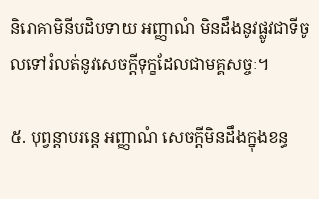និរោគាមិនីបដិបទាយ អញ្ញាណំ មិនដឹងនូវផ្លូវជាទីចូលទៅរំលត់នូវសេចក្ដីទុក្ខដែលជាមគ្គសច្ចៈ។

៥. បុព្វន្តាបរន្តេ អញ្ញាណំ សេចក្ដីមិនដឹងក្នុងខន្ធ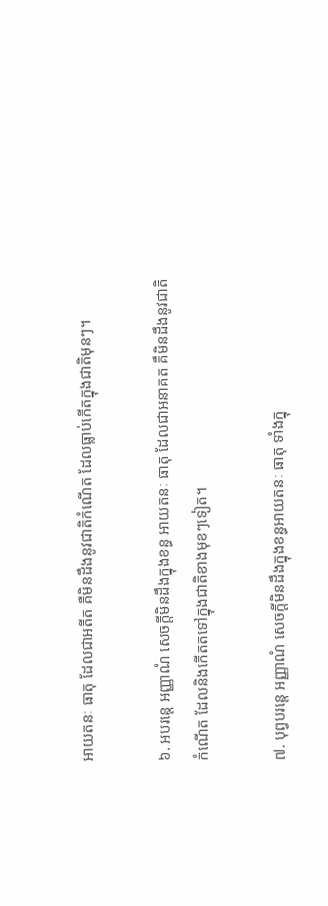អាយតនៈ ធាតុ ដែលជាអតីត គឺមិនដឹងនូវជាតិកំណើត ដែលធ្លាប់កើតក្នុងជាតិមុនៗ។

៦. អបរន្តេ អញ្ញាណំ សេចក្ដីមិនដឹងក្នុងខន្ធ អាយតនៈ ធាតុ ដែលជាអនាគត គឹមិនដឹងនូវជាតិកំណើត ដែលនិងកើតតទៅក្នុងជាតិខាងមុខៗទៀត។

៧. បុព្វបរន្តេ អញ្ញាណំ សេចក្ដីមិនដឹងក្នុងខន្ធអាយតនៈ ធាតុ ទាំងក្នុ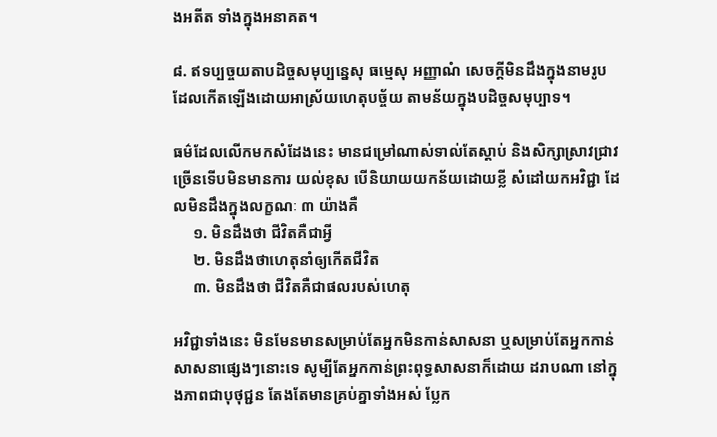ងអតីត ទាំងក្នុងអនាគត។

៨. ឥទប្បច្ចយតាបដិច្ចសមុប្បន្នេសុ ធម្មេសុ អញ្ញាណំ សេចក្ដីមិនដឹងក្នុងនាមរូប ដែលកើតឡើងដោយអាស្រ័យហេតុបច្ច័យ តាមន័យក្នុងបដិច្ចសមុប្បាទ។

ធម៌ដែលលើកមកសំដែងនេះ មានជម្រៅណាស់ទាល់តែស្ដាប់ និងសិក្សាស្រាវជ្រាវច្រើនទើបមិនមានការ យល់ខុស បើនិយាយយកន័យដោយខ្លី សំដៅយកអវិជ្ជា ដែលមិនដឹងក្នុងលក្ខណៈ ៣ យ៉ាងគឺ
     ១. មិនដឹងថា ជីវិតគឺជាអ្វី
     ២. មិនដឹងថាហេតុនាំឲ្យកើតជីវិត
     ៣. មិនដឹងថា ជីវិតគឺជាផលរបស់ហេតុ

អវិជ្ជាទាំងនេះ មិនមែនមានសម្រាប់តែអ្នកមិនកាន់សាសនា ឬសម្រាប់តែអ្នកកាន់សាសនាផ្សេងៗនោះទេ សូម្បីតែអ្នកកាន់ព្រះពុទ្ធសាសនាក៏ដោយ ដរាបណា នៅក្នុងភាពជាបុថុជ្ជន តែងតែមានគ្រប់គ្នាទាំងអស់ ប្លែក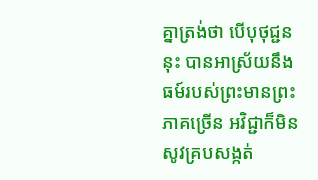គ្នាត្រង់ថា បើបុថុជ្ជននុះ បានអាស្រ័យនឹងធម៍របស់ព្រះមានព្រះភាគច្រើន អវិជ្ជាក៏មិនសូវគ្របសង្កត់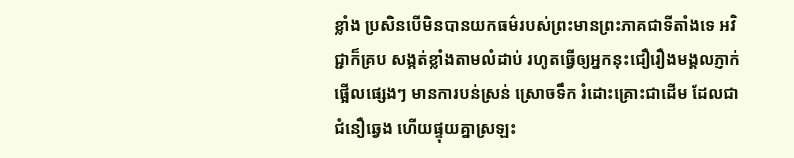ខ្លាំង ប្រសិនបើមិនបានយកធម៌របស់ព្រះមានព្រះភាគជាទីតាំងទេ អវិជ្ជាក៏គ្រប សង្កត់ខ្លាំងតាមលំដាប់ រហូតធ្វើឲ្យអ្នកនុះជឿរឿងមង្គលភ្ញាក់ផ្អើលផ្សេងៗ មានការបន់ស្រន់ ស្រោចទឹក រំដោះគ្រោះជាដើម ដែលជាជំនឿឆ្វេង ហើយផ្ទុយគ្នាស្រឡះ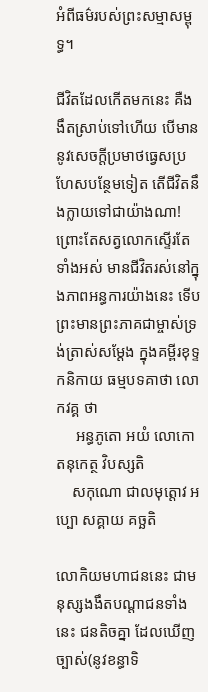អំពីធម៌របស់ព្រះសម្មាសម្ពុទ្ធ។

ជីវិតដែលកើតមកនេះ គឺងងឹតស្រាប់ទៅហើយ បើមាននូវសេចក្ដីប្រមាថធ្វេសប្រហែសបន្ថែមទៀត តើជីវិតនឹងក្លាយទៅជាយ៉ាងណា‌‌‌‌! ព្រោះតែសត្វលោកស្ទើរតែទាំងអស់ មានជីវិតរស់នៅក្នុងភាពអន្ធការយ៉ាងនេះ ទើបព្រះមានព្រះភាគជាម្ចាស់ទ្រង់ត្រាស់សម្ដែង ក្នុងគម្ពីរខុទ្ទកនិកាយ ធម្មបទគាថា លោកវគ្គ ថា
     អន្ធភូតោ អយំ លោកោ តនុកេត្ថ វិបស្សតិ
    សកុណោ ជាលមុត្តោវ អប្បោ សគ្គាយ គច្ឆតិ

លោកិយមហាជននេះ ជាមនុស្សងងឹតបណ្ដាជនទាំងនេះ ជនតិចគ្នា ដែលឃើញច្បាស់(នូវខន្ធាទិ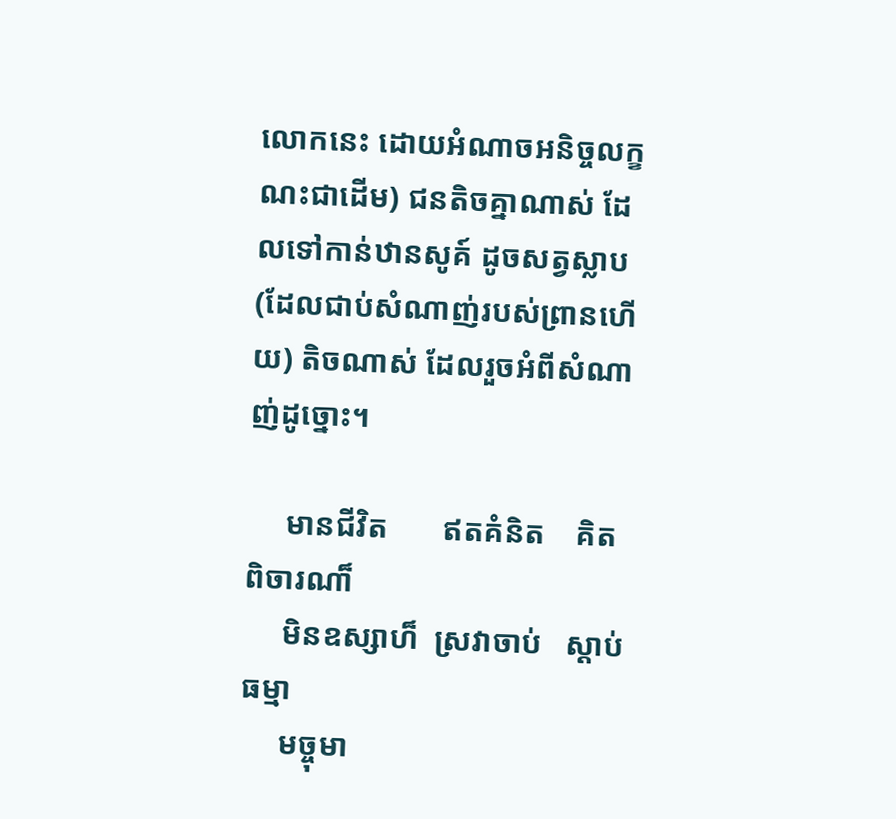លោកនេះ ដោយអំណាចអនិច្ចលក្ខណះជាដើម) ជនតិចគ្នាណាស់ ដែលទៅកាន់ឋានសូគ៍ ដូចសត្វស្លាប (ដែលជាប់សំណាញ់របស់ព្រានហើយ) តិចណាស់ ដែលរួចអំពីសំណាញ់ដូច្នោះ។

     មានជីវិត       ឥតគំនិត    គិតពិចារណា៏
     មិនឧស្សាហ៏  ស្រវាចាប់   ស្ដាប់ធម្មា
     មច្ចុមា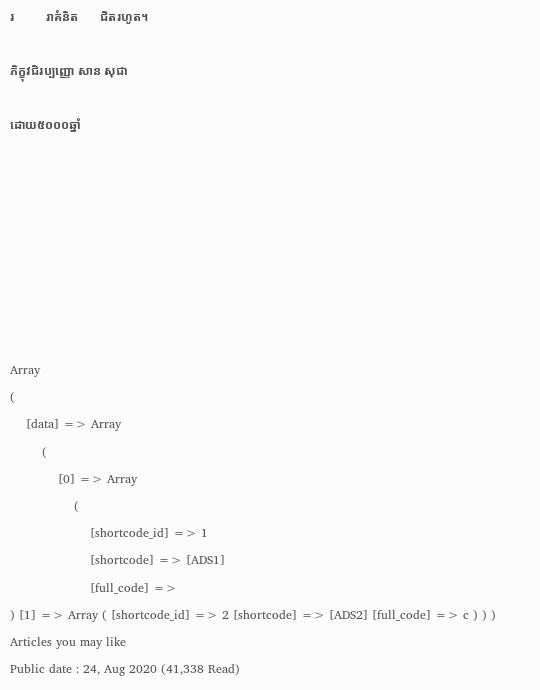រ          រាគំនិត       ជិតរហូត។

ភិក្ខុវជិរប្បញ្ញោ សាន សុជា

ដោយ៥០០០ឆ្នាំ








Array
(
    [data] => Array
        (
            [0] => Array
                (
                    [shortcode_id] => 1
                    [shortcode] => [ADS1]
                    [full_code] =>
) [1] => Array ( [shortcode_id] => 2 [shortcode] => [ADS2] [full_code] => c ) ) )
Articles you may like
Public date : 24, Aug 2020 (41,338 Read)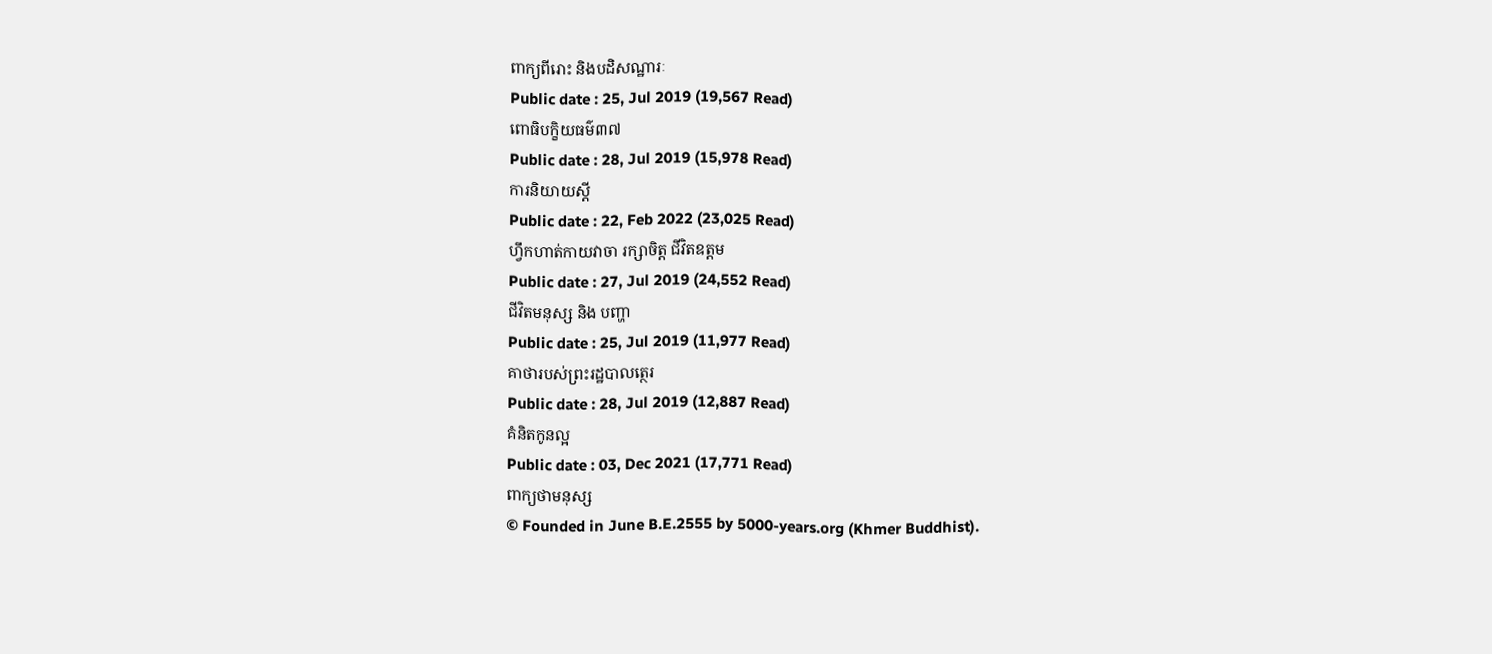ពាក្យពីរោះ និងបដិសណ្ឋារៈ
Public date : 25, Jul 2019 (19,567 Read)
ពោធិបក្ខិយធម៌៣៧
Public date : 28, Jul 2019 (15,978 Read)
ការនិយាយស្ដី
Public date : 22, Feb 2022 (23,025 Read)
ហ្វឹកហាត់កាយវាចា រក្សាចិត្ត ជីវិតឧត្ដម
Public date : 27, Jul 2019 (24,552 Read)
ជីវិតមនុស្ស និង បញ្ហា
Public date : 25, Jul 2019 (11,977 Read)
គាថារបស់ព្រះរដ្ឋបាលត្ថេរ
Public date : 28, Jul 2019 (12,887 Read)
គំនិតកូនល្អ
Public date : 03, Dec 2021 (17,771 Read)
ពាក្យថាមនុស្ស
© Founded in June B.E.2555 by 5000-years.org (Khmer Buddhist).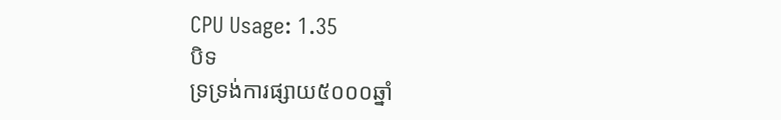CPU Usage: 1.35
បិទ
ទ្រទ្រង់ការផ្សាយ៥០០០ឆ្នាំ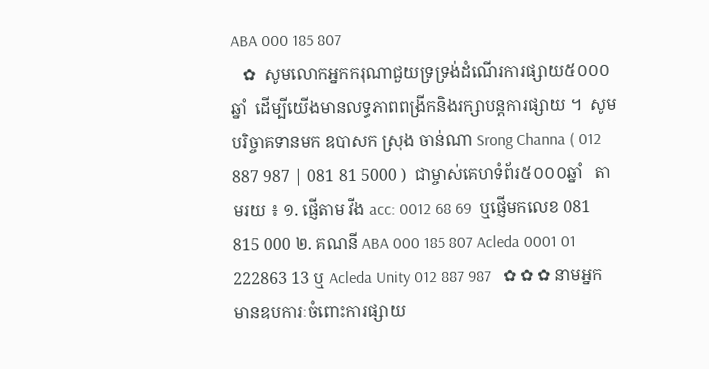ABA 000 185 807
   ✿  សូមលោកអ្នកករុណាជួយទ្រទ្រង់ដំណើរការផ្សាយ៥០០០ឆ្នាំ  ដើម្បីយើងមានលទ្ធភាពពង្រីកនិងរក្សាបន្តការផ្សាយ ។  សូមបរិច្ចាគទានមក ឧបាសក ស្រុង ចាន់ណា Srong Channa ( 012 887 987 | 081 81 5000 )  ជាម្ចាស់គេហទំព័រ៥០០០ឆ្នាំ   តាមរយ ៖ ១. ផ្ញើតាម វីង acc: 0012 68 69  ឬផ្ញើមកលេខ 081 815 000 ២. គណនី ABA 000 185 807 Acleda 0001 01 222863 13 ឬ Acleda Unity 012 887 987   ✿ ✿ ✿ នាមអ្នកមានឧបការៈចំពោះការផ្សាយ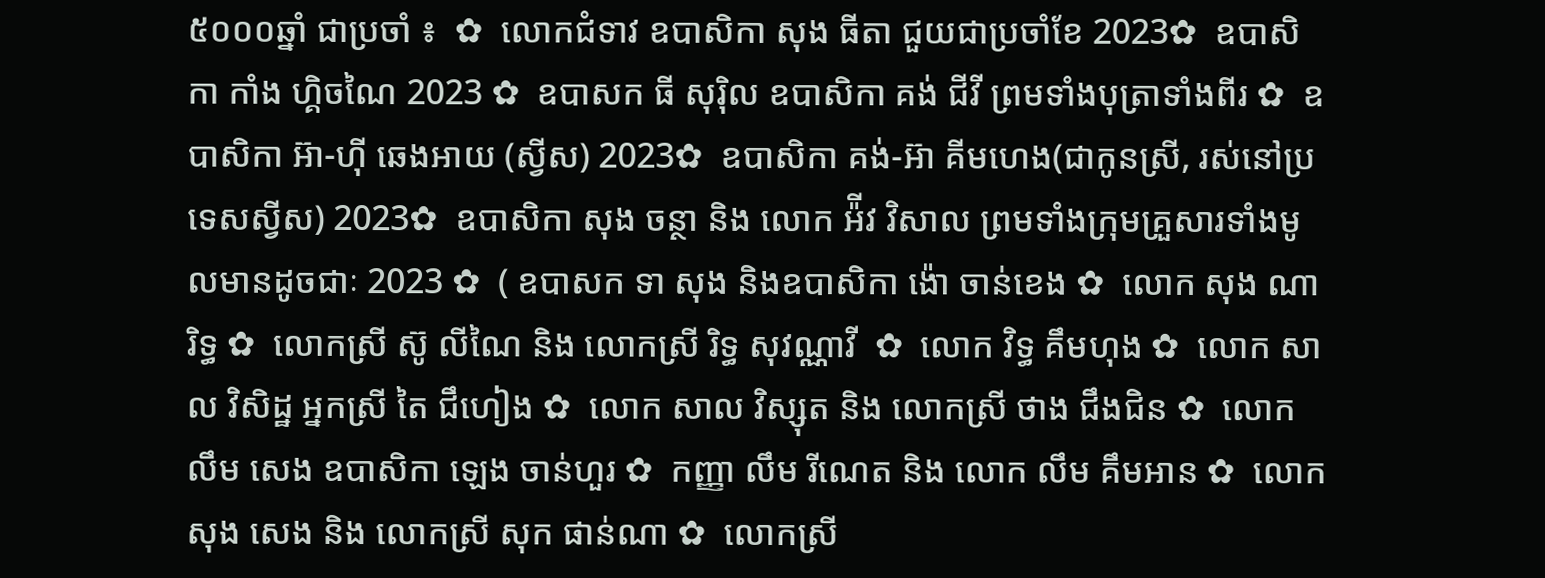៥០០០ឆ្នាំ ជាប្រចាំ ៖  ✿  លោកជំទាវ ឧបាសិកា សុង ធីតា ជួយជាប្រចាំខែ 2023✿  ឧបាសិកា កាំង ហ្គិចណៃ 2023 ✿  ឧបាសក ធី សុរ៉ិល ឧបាសិកា គង់ ជីវី ព្រមទាំងបុត្រាទាំងពីរ ✿  ឧបាសិកា អ៊ា-ហុី ឆេងអាយ (ស្វីស) 2023✿  ឧបាសិកា គង់-អ៊ា គីមហេង(ជាកូនស្រី, រស់នៅប្រទេសស្វីស) 2023✿  ឧបាសិកា សុង ចន្ថា និង លោក អ៉ីវ វិសាល ព្រមទាំងក្រុមគ្រួសារទាំងមូលមានដូចជាៈ 2023 ✿  ( ឧបាសក ទា សុង និងឧបាសិកា ង៉ោ ចាន់ខេង ✿  លោក សុង ណារិទ្ធ ✿  លោកស្រី ស៊ូ លីណៃ និង លោកស្រី រិទ្ធ សុវណ្ណាវី  ✿  លោក វិទ្ធ គឹមហុង ✿  លោក សាល វិសិដ្ឋ អ្នកស្រី តៃ ជឹហៀង ✿  លោក សាល វិស្សុត និង លោកស្រី ថាង ជឹងជិន ✿  លោក លឹម សេង ឧបាសិកា ឡេង ចាន់ហួរ ✿  កញ្ញា លឹម រីណេត និង លោក លឹម គឹមអាន ✿  លោក សុង សេង និង លោកស្រី សុក ផាន់ណា ✿  លោកស្រី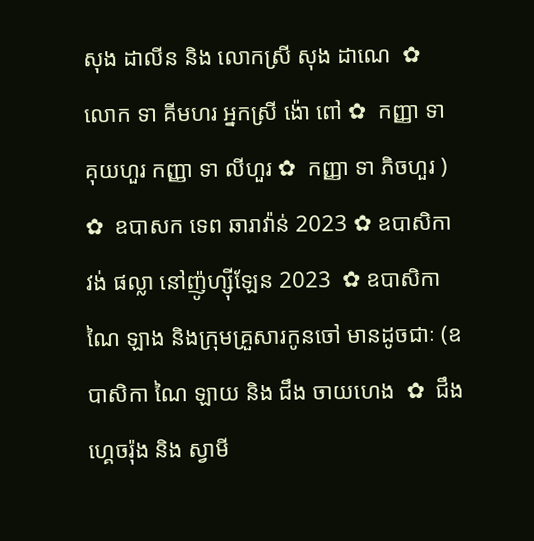សុង ដាលីន និង លោកស្រី សុង ដាណេ  ✿  លោក ទា គីមហរ អ្នកស្រី ង៉ោ ពៅ ✿  កញ្ញា ទា គុយហួរ កញ្ញា ទា លីហួរ ✿  កញ្ញា ទា ភិចហួរ ) ✿  ឧបាសក ទេព ឆារាវ៉ាន់ 2023 ✿ ឧបាសិកា វង់ ផល្លា នៅញ៉ូហ្ស៊ីឡែន 2023  ✿ ឧបាសិកា ណៃ ឡាង និងក្រុមគ្រួសារកូនចៅ មានដូចជាៈ (ឧបាសិកា ណៃ ឡាយ និង ជឹង ចាយហេង  ✿  ជឹង ហ្គេចរ៉ុង និង ស្វាមី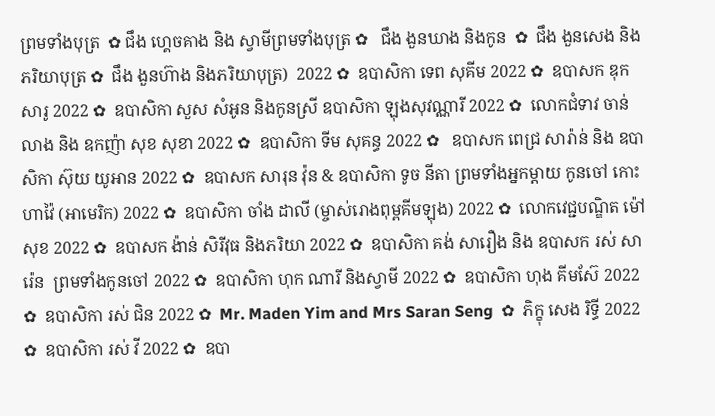ព្រមទាំងបុត្រ  ✿ ជឹង ហ្គេចគាង និង ស្វាមីព្រមទាំងបុត្រ ✿   ជឹង ងួនឃាង និងកូន  ✿  ជឹង ងួនសេង និងភរិយាបុត្រ ✿  ជឹង ងួនហ៊ាង និងភរិយាបុត្រ)  2022 ✿  ឧបាសិកា ទេព សុគីម 2022 ✿  ឧបាសក ឌុក សារូ 2022 ✿  ឧបាសិកា សួស សំអូន និងកូនស្រី ឧបាសិកា ឡុងសុវណ្ណារី 2022 ✿  លោកជំទាវ ចាន់ លាង និង ឧកញ៉ា សុខ សុខា 2022 ✿  ឧបាសិកា ទីម សុគន្ធ 2022 ✿   ឧបាសក ពេជ្រ សារ៉ាន់ និង ឧបាសិកា ស៊ុយ យូអាន 2022 ✿  ឧបាសក សារុន វ៉ុន & ឧបាសិកា ទូច នីតា ព្រមទាំងអ្នកម្តាយ កូនចៅ កោះហាវ៉ៃ (អាមេរិក) 2022 ✿  ឧបាសិកា ចាំង ដាលី (ម្ចាស់រោងពុម្ពគីមឡុង) 2022 ✿  លោកវេជ្ជបណ្ឌិត ម៉ៅ សុខ 2022 ✿  ឧបាសក ង៉ាន់ សិរីវុធ និងភរិយា 2022 ✿  ឧបាសិកា គង់ សារឿង និង ឧបាសក រស់ សារ៉េន  ព្រមទាំងកូនចៅ 2022 ✿  ឧបាសិកា ហុក ណារី និងស្វាមី 2022 ✿  ឧបាសិកា ហុង គីមស៊ែ 2022 ✿  ឧបាសិកា រស់ ជិន 2022 ✿  Mr. Maden Yim and Mrs Saran Seng  ✿  ភិក្ខុ សេង រិទ្ធី 2022 ✿  ឧបាសិកា រស់ វី 2022 ✿  ឧបា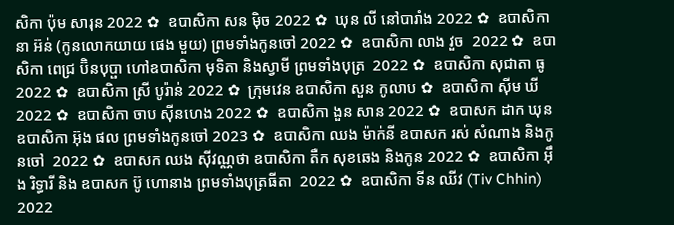សិកា ប៉ុម សារុន 2022 ✿  ឧបាសិកា សន ម៉ិច 2022 ✿  ឃុន លី នៅបារាំង 2022 ✿  ឧបាសិកា នា អ៊ន់ (កូនលោកយាយ ផេង មួយ) ព្រមទាំងកូនចៅ 2022 ✿  ឧបាសិកា លាង វួច  2022 ✿  ឧបាសិកា ពេជ្រ ប៊ិនបុប្ផា ហៅឧបាសិកា មុទិតា និងស្វាមី ព្រមទាំងបុត្រ  2022 ✿  ឧបាសិកា សុជាតា ធូ  2022 ✿  ឧបាសិកា ស្រី បូរ៉ាន់ 2022 ✿  ក្រុមវេន ឧបាសិកា សួន កូលាប ✿  ឧបាសិកា ស៊ីម ឃី 2022 ✿  ឧបាសិកា ចាប ស៊ីនហេង 2022 ✿  ឧបាសិកា ងួន សាន 2022 ✿  ឧបាសក ដាក ឃុន  ឧបាសិកា អ៊ុង ផល ព្រមទាំងកូនចៅ 2023 ✿  ឧបាសិកា ឈង ម៉ាក់នី ឧបាសក រស់ សំណាង និងកូនចៅ  2022 ✿  ឧបាសក ឈង សុីវណ្ណថា ឧបាសិកា តឺក សុខឆេង និងកូន 2022 ✿  ឧបាសិកា អុឹង រិទ្ធារី និង ឧបាសក ប៊ូ ហោនាង ព្រមទាំងបុត្រធីតា  2022 ✿  ឧបាសិកា ទីន ឈីវ (Tiv Chhin)  2022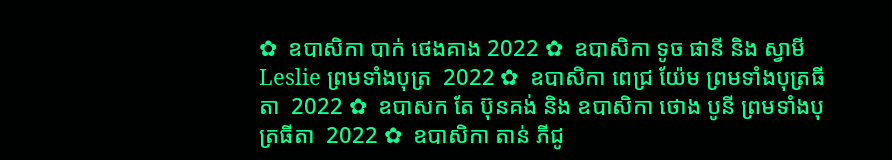✿  ឧបាសិកា បាក់ ថេងគាង 2022 ✿  ឧបាសិកា ទូច ផានី និង ស្វាមី Leslie ព្រមទាំងបុត្រ  2022 ✿  ឧបាសិកា ពេជ្រ យ៉ែម ព្រមទាំងបុត្រធីតា  2022 ✿  ឧបាសក តែ ប៊ុនគង់ និង ឧបាសិកា ថោង បូនី ព្រមទាំងបុត្រធីតា  2022 ✿  ឧបាសិកា តាន់ ភីជូ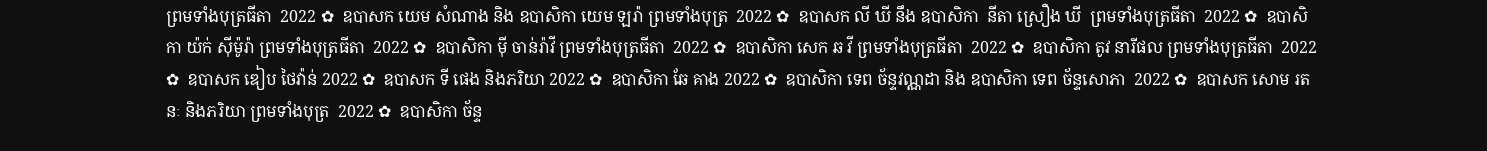ព្រមទាំងបុត្រធីតា  2022 ✿  ឧបាសក យេម សំណាង និង ឧបាសិកា យេម ឡរ៉ា ព្រមទាំងបុត្រ  2022 ✿  ឧបាសក លី ឃី នឹង ឧបាសិកា  នីតា ស្រឿង ឃី  ព្រមទាំងបុត្រធីតា  2022 ✿  ឧបាសិកា យ៉ក់ សុីម៉ូរ៉ា ព្រមទាំងបុត្រធីតា  2022 ✿  ឧបាសិកា មុី ចាន់រ៉ាវី ព្រមទាំងបុត្រធីតា  2022 ✿  ឧបាសិកា សេក ឆ វី ព្រមទាំងបុត្រធីតា  2022 ✿  ឧបាសិកា តូវ នារីផល ព្រមទាំងបុត្រធីតា  2022 ✿  ឧបាសក ឌៀប ថៃវ៉ាន់ 2022 ✿  ឧបាសក ទី ផេង និងភរិយា 2022 ✿  ឧបាសិកា ឆែ គាង 2022 ✿  ឧបាសិកា ទេព ច័ន្ទវណ្ណដា និង ឧបាសិកា ទេព ច័ន្ទសោភា  2022 ✿  ឧបាសក សោម រតនៈ និងភរិយា ព្រមទាំងបុត្រ  2022 ✿  ឧបាសិកា ច័ន្ទ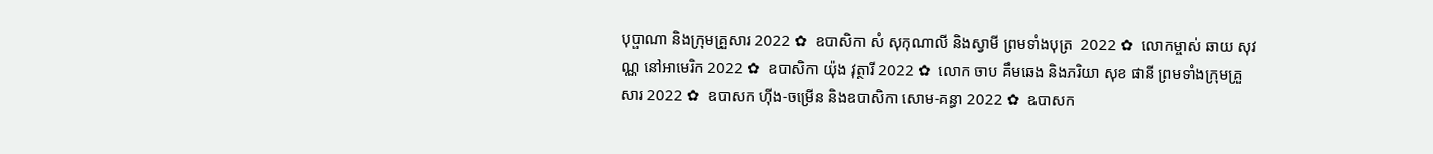បុប្ផាណា និងក្រុមគ្រួសារ 2022 ✿  ឧបាសិកា សំ សុកុណាលី និងស្វាមី ព្រមទាំងបុត្រ  2022 ✿  លោកម្ចាស់ ឆាយ សុវណ្ណ នៅអាមេរិក 2022 ✿  ឧបាសិកា យ៉ុង វុត្ថារី 2022 ✿  លោក ចាប គឹមឆេង និងភរិយា សុខ ផានី ព្រមទាំងក្រុមគ្រួសារ 2022 ✿  ឧបាសក ហ៊ីង-ចម្រើន និងឧបាសិកា សោម-គន្ធា 2022 ✿  ឩបាសក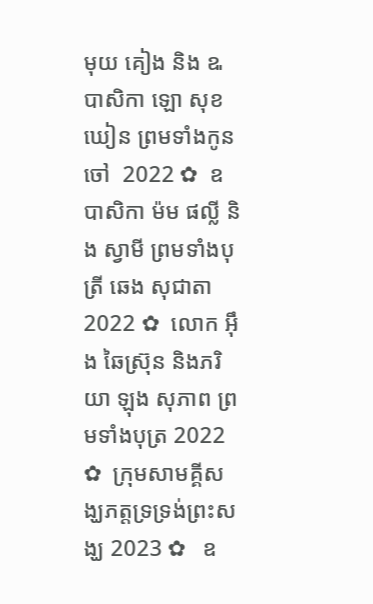មុយ គៀង និង ឩបាសិកា ឡោ សុខឃៀន ព្រមទាំងកូនចៅ  2022 ✿  ឧបាសិកា ម៉ម ផល្លី និង ស្វាមី ព្រមទាំងបុត្រី ឆេង សុជាតា 2022 ✿  លោក អ៊ឹង ឆៃស្រ៊ុន និងភរិយា ឡុង សុភាព ព្រមទាំងបុត្រ 2022 ✿  ក្រុមសាមគ្គីសង្ឃភត្តទ្រទ្រង់ព្រះសង្ឃ 2023 ✿   ឧ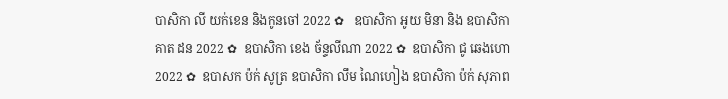បាសិកា លី យក់ខេន និងកូនចៅ 2022 ✿   ឧបាសិកា អូយ មិនា និង ឧបាសិកា គាត ដន 2022 ✿  ឧបាសិកា ខេង ច័ន្ទលីណា 2022 ✿  ឧបាសិកា ជូ ឆេងហោ 2022 ✿  ឧបាសក ប៉ក់ សូត្រ ឧបាសិកា លឹម ណៃហៀង ឧបាសិកា ប៉ក់ សុភាព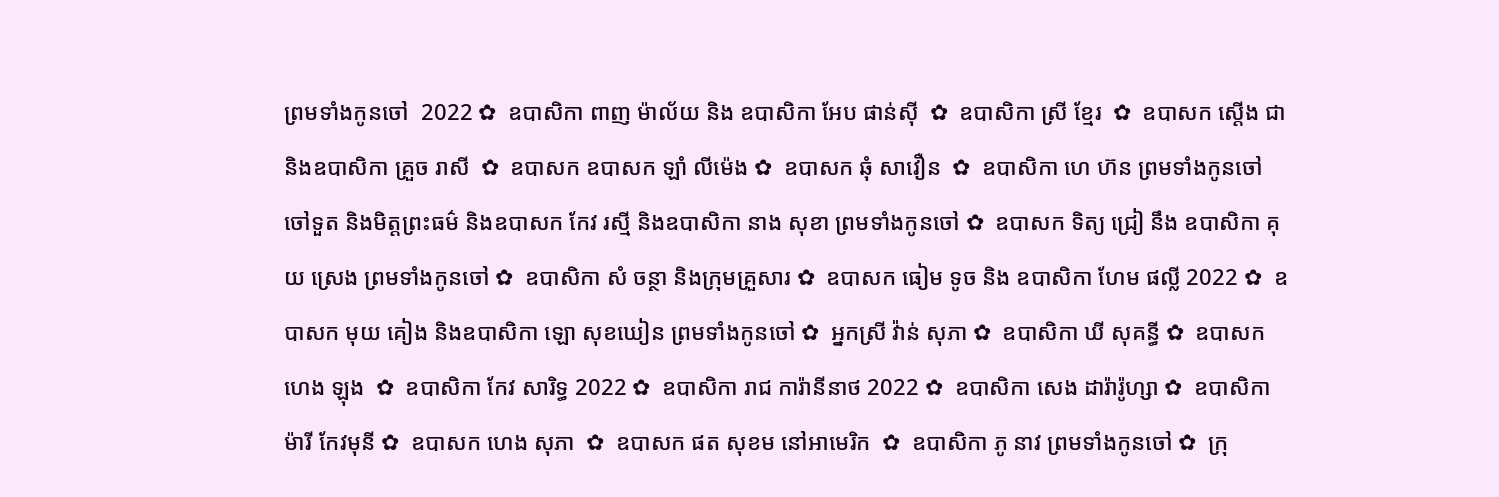ព្រមទាំងកូនចៅ  2022 ✿  ឧបាសិកា ពាញ ម៉ាល័យ និង ឧបាសិកា អែប ផាន់ស៊ី  ✿  ឧបាសិកា ស្រី ខ្មែរ  ✿  ឧបាសក ស្តើង ជា និងឧបាសិកា គ្រួច រាសី  ✿  ឧបាសក ឧបាសក ឡាំ លីម៉េង ✿  ឧបាសក ឆុំ សាវឿន  ✿  ឧបាសិកា ហេ ហ៊ន ព្រមទាំងកូនចៅ ចៅទួត និងមិត្តព្រះធម៌ និងឧបាសក កែវ រស្មី និងឧបាសិកា នាង សុខា ព្រមទាំងកូនចៅ ✿  ឧបាសក ទិត្យ ជ្រៀ នឹង ឧបាសិកា គុយ ស្រេង ព្រមទាំងកូនចៅ ✿  ឧបាសិកា សំ ចន្ថា និងក្រុមគ្រួសារ ✿  ឧបាសក ធៀម ទូច និង ឧបាសិកា ហែម ផល្លី 2022 ✿  ឧបាសក មុយ គៀង និងឧបាសិកា ឡោ សុខឃៀន ព្រមទាំងកូនចៅ ✿  អ្នកស្រី វ៉ាន់ សុភា ✿  ឧបាសិកា ឃី សុគន្ធី ✿  ឧបាសក ហេង ឡុង  ✿  ឧបាសិកា កែវ សារិទ្ធ 2022 ✿  ឧបាសិកា រាជ ការ៉ានីនាថ 2022 ✿  ឧបាសិកា សេង ដារ៉ារ៉ូហ្សា ✿  ឧបាសិកា ម៉ារី កែវមុនី ✿  ឧបាសក ហេង សុភា  ✿  ឧបាសក ផត សុខម នៅអាមេរិក  ✿  ឧបាសិកា ភូ នាវ ព្រមទាំងកូនចៅ ✿  ក្រុ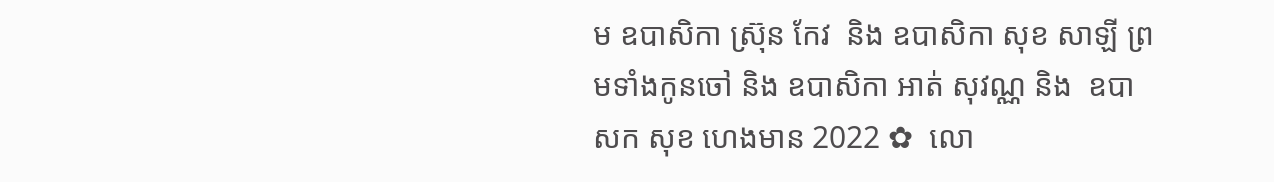ម ឧបាសិកា ស្រ៊ុន កែវ  និង ឧបាសិកា សុខ សាឡី ព្រមទាំងកូនចៅ និង ឧបាសិកា អាត់ សុវណ្ណ និង  ឧបាសក សុខ ហេងមាន 2022 ✿  លោ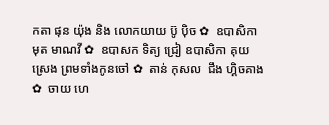កតា ផុន យ៉ុង និង លោកយាយ ប៊ូ ប៉ិច ✿  ឧបាសិកា មុត មាណវី ✿  ឧបាសក ទិត្យ ជ្រៀ ឧបាសិកា គុយ ស្រេង ព្រមទាំងកូនចៅ ✿  តាន់ កុសល  ជឹង ហ្គិចគាង ✿  ចាយ ហេ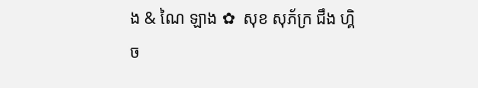ង & ណៃ ឡាង ✿  សុខ សុភ័ក្រ ជឹង ហ្គិច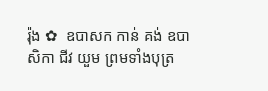រ៉ុង ✿  ឧបាសក កាន់ គង់ ឧបាសិកា ជីវ យួម ព្រមទាំងបុត្រ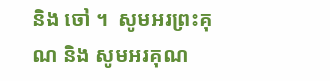និង ចៅ ។  សូមអរព្រះគុណ និង សូមអរគុណ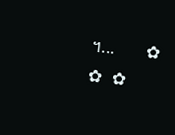។...       ✿  ✿  ✿